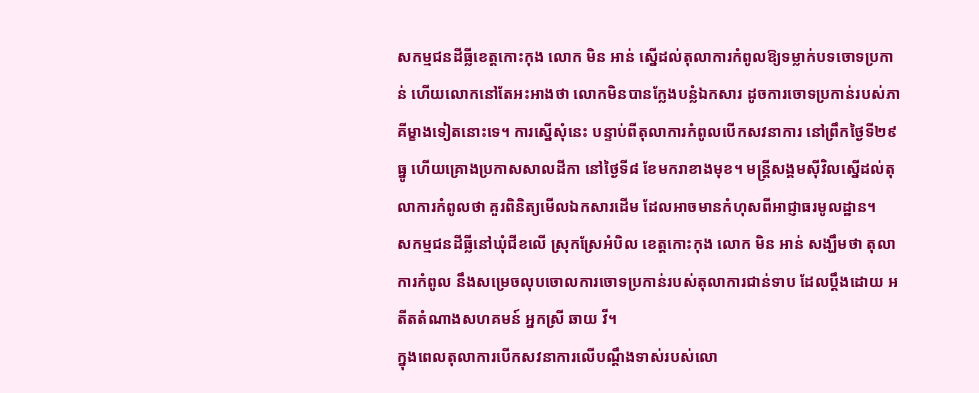សកម្មជនដីធ្លីខេត្តកោះកុង លោក មិន អាន់ ស្នើដល់តុលាការកំពូលឱ្យទម្លាក់បទចោទប្រកាន់ ហើយលោកនៅតែអះអាងថា លោកមិនបានក្លែងបន្លំឯកសារ ដូចការចោទប្រកាន់របស់ភាគីម្ខាងទៀតនោះទេ។ ការស្នើសុំនេះ បន្ទាប់ពីតុលាការកំពូលបើកសវនាការ នៅព្រឹកថ្ងៃទី២៩ ធ្នូ ហើយគ្រោងប្រកាសសាលដីកា នៅថ្ងៃទី៨ ខែមករាខាងមុខ។ មន្ត្រីសង្គមស៊ីវិលស្នើដល់តុលាការកំពូលថា គួរពិនិត្យមើលឯកសារដើម ដែលអាចមានកំហុសពីអាជ្ញាធរមូលដ្ឋាន។
សកម្មជនដីធ្លីនៅឃុំជីខលើ ស្រុកស្រែអំបិល ខេត្តកោះកុង លោក មិន អាន់ សង្ឃឹមថា តុលាការកំពូល នឹងសម្រេចលុបចោលការចោទប្រកាន់របស់តុលាការជាន់ទាប ដែលប្ដឹងដោយ អតីតតំណាងសហគមន៍ អ្នកស្រី ឆាយ វី។
ក្នុងពេលតុលាការបើកសវនាការលើបណ្ដឹងទាស់របស់លោ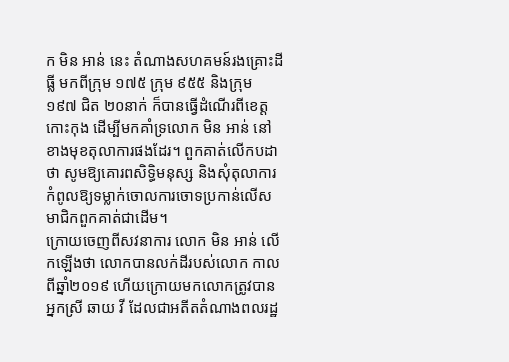ក មិន អាន់ នេះ តំណាងសហគមន៍រងគ្រោះដីធ្លី មកពីក្រុម ១៧៥ ក្រុម ៩៥៥ និងក្រុម ១៩៧ ជិត ២០នាក់ ក៏បានធ្វើដំណើរពីខេត្តកោះកុង ដើម្បីមកគាំទ្រលោក មិន អាន់ នៅខាងមុខតុលាការផងដែរ។ ពួកគាត់លើកបដាថា សូមឱ្យគោរពសិទ្ធិមនុស្ស និងសុំតុលាការកំពូលឱ្យទម្លាក់ចោលការចោទប្រកាន់លើសមាជិកពួកគាត់ជាដើម។
ក្រោយចេញពីសវនាការ លោក មិន អាន់ លើកឡើងថា លោកបានលក់ដីរបស់លោក កាលពីឆ្នាំ២០១៩ ហើយក្រោយមកលោកត្រូវបានអ្នកស្រី ឆាយ វី ដែលជាអតីតតំណាងពលរដ្ឋ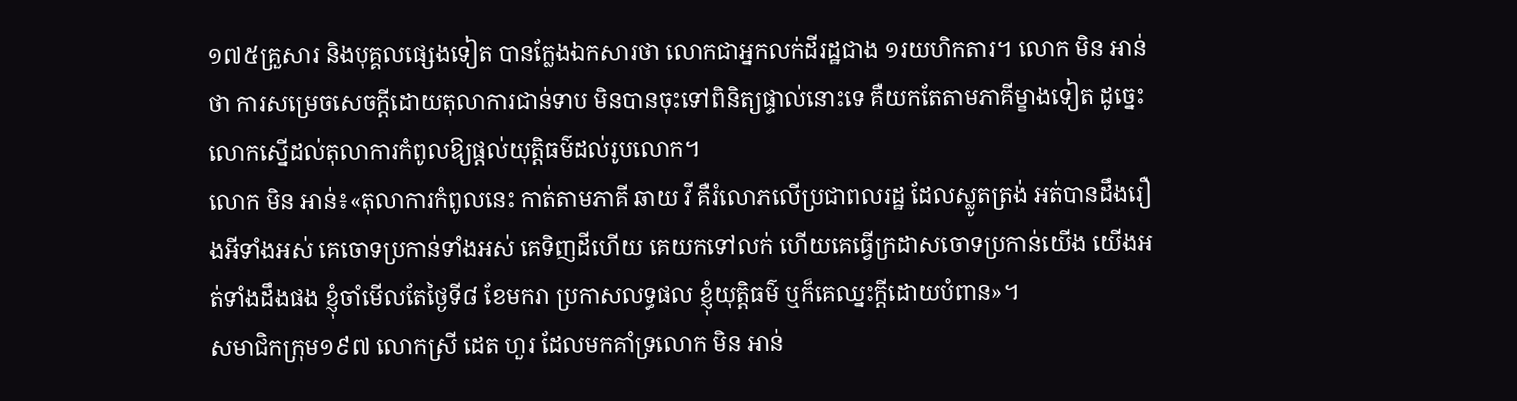១៧៥គ្រួសារ និងបុគ្គលផ្សេងទៀត បានក្លែងឯកសារថា លោកជាអ្នកលក់ដីរដ្ឋជាង ១រយហិកតារ។ លោក មិន អាន់ ថា ការសម្រេចសេចក្ដីដោយតុលាការជាន់ទាប មិនបានចុះទៅពិនិត្យផ្ទាល់នោះទេ គឺយកតែតាមភាគីម្ខាងទៀត ដូច្នេះ លោកស្នើដល់តុលាការកំពូលឱ្យផ្ដល់យុត្តិធម៌ដល់រូបលោក។
លោក មិន អាន់៖«តុលាការកំពូលនេះ កាត់តាមភាគី ឆាយ វី គឺរំលោភលើប្រជាពលរដ្ឋ ដែលស្លូតត្រង់ អត់បានដឹងរឿងអីទាំងអស់ គេចោទប្រកាន់ទាំងអស់ គេទិញដីហើយ គេយកទៅលក់ ហើយគេធ្វើក្រដាសចោទប្រកាន់យើង យើងអត់ទាំងដឹងផង ខ្ញុំចាំមើលតែថ្ងៃទី៨ ខែមករា ប្រកាសលទ្ធផល ខ្ញុំយុត្តិធម៌ ឬក៏គេឈ្នះក្ដីដោយបំពាន»។
សមាជិកក្រុម១៩៧ លោកស្រី ដេត ហួរ ដែលមកគាំទ្រលោក មិន អាន់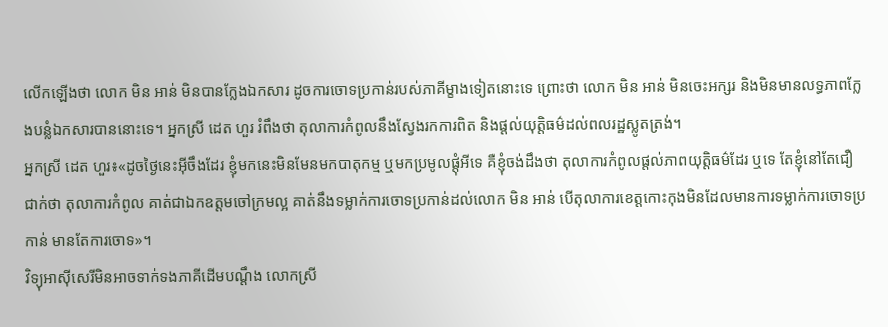លើកឡើងថា លោក មិន អាន់ មិនបានក្លែងឯកសារ ដូចការចោទប្រកាន់របស់ភាគីម្ខាងទៀតនោះទេ ព្រោះថា លោក មិន អាន់ មិនចេះអក្សរ និងមិនមានលទ្ធភាពក្លែងបន្លំឯកសារបាននោះទេ។ អ្នកស្រី ដេត ហួរ រំពឹងថា តុលាការកំពូលនឹងស្វែងរកការពិត និងផ្ដល់យុត្តិធម៌ដល់ពលរដ្ឋស្លូតត្រង់។
អ្នកស្រី ដេត ហួរ៖«ដូចថ្ងៃនេះអ៊ីចឹងដែរ ខ្ញុំមកនេះមិនមែនមកបាតុកម្ម ឬមកប្រមូលផ្ដុំអីទេ គឺខ្ញុំចង់ដឹងថា តុលាការកំពូលផ្ដល់ភាពយុត្តិធម៌ដែរ ឬទេ តែខ្ញុំនៅតែជឿជាក់ថា តុលាការកំពូល គាត់ជាឯកឧត្ដមចៅក្រមល្អ គាត់នឹងទម្លាក់ការចោទប្រកាន់ដល់លោក មិន អាន់ បើតុលាការខេត្តកោះកុងមិនដែលមានការទម្លាក់ការចោទប្រកាន់ មានតែការចោទ»។
វិទ្យុអាស៊ីសេរីមិនអាចទាក់ទងភាគីដើមបណ្ដឹង លោកស្រី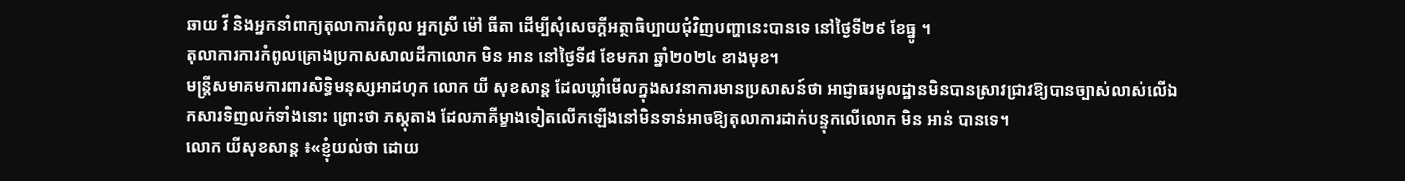ឆាយ វី និងអ្នកនាំពាក្យតុលាការកំពូល អ្នកស្រី ម៉ៅ ធីតា ដើម្បីសុំសេចក្ដីអត្ថាធិប្បាយជុំវិញបញ្ហានេះបានទេ នៅថ្ងៃទី២៩ ខែធ្នូ ។
តុលាការការកំពូលគ្រោងប្រកាសសាលដីកាលោក មិន អាន នៅថ្ងៃទី៨ ខែមករា ឆ្នាំ២០២៤ ខាងមុខ។
មន្ត្រីសមាគមការពារសិទ្ធិមនុស្សអាដហុក លោក យី សុខសាន្ត ដែលឃ្លាំមើលក្នុងសវនាការមានប្រសាសន៍ថា អាជ្ញាធរមូលដ្ឋានមិនបានស្រាវជ្រាវឱ្យបានច្បាស់លាស់លើឯកសារទិញលក់ទាំងនោះ ព្រោះថា ភស្តុតាង ដែលភាគីម្ខាងទៀតលើកឡើងនៅមិនទាន់អាចឱ្យតុលាការដាក់បន្ទុកលើលោក មិន អាន់ បានទេ។
លោក យីសុខសាន្ត ៖«ខ្ញុំយល់ថា ដោយ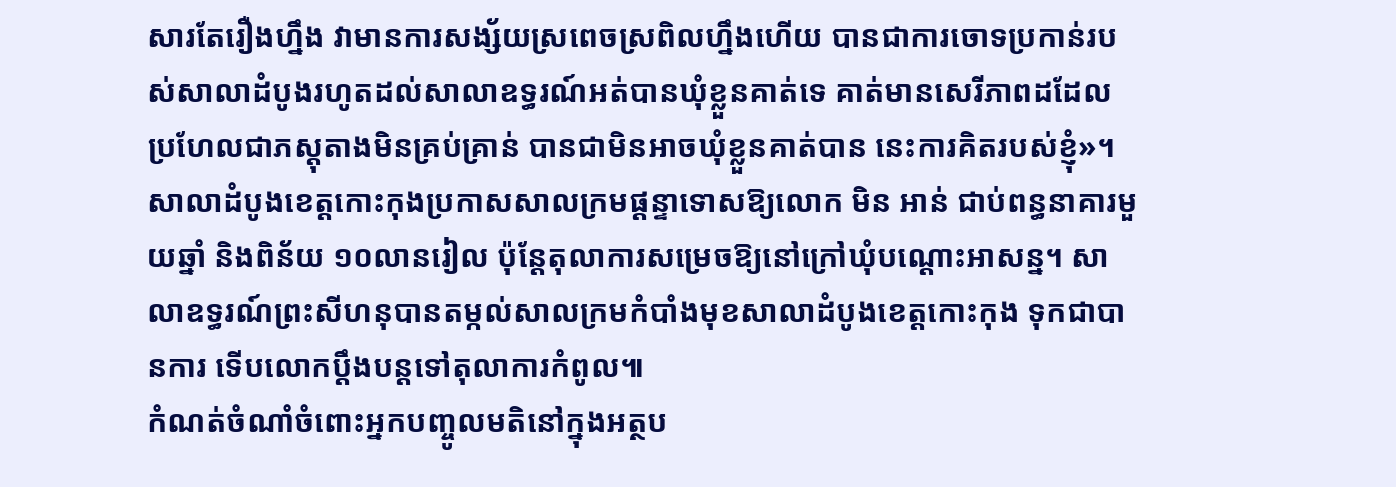សារតែរឿងហ្នឹង វាមានការសង្ស័យស្រពេចស្រពិលហ្នឹងហើយ បានជាការចោទប្រកាន់របស់សាលាដំបូងរហូតដល់សាលាឧទ្ធរណ៍អត់បានឃុំខ្លួនគាត់ទេ គាត់មានសេរីភាពដដែល ប្រហែលជាភស្តុតាងមិនគ្រប់គ្រាន់ បានជាមិនអាចឃុំខ្លួនគាត់បាន នេះការគិតរបស់ខ្ញុំ»។
សាលាដំបូងខេត្តកោះកុងប្រកាសសាលក្រមផ្ដន្ទាទោសឱ្យលោក មិន អាន់ ជាប់ពន្ធនាគារមួយឆ្នាំ និងពិន័យ ១០លានរៀល ប៉ុន្តែតុលាការសម្រេចឱ្យនៅក្រៅឃុំបណ្ដោះអាសន្ន។ សាលាឧទ្ធរណ៍ព្រះសីហនុបានតម្កល់សាលក្រមកំបាំងមុខសាលាដំបូងខេត្តកោះកុង ទុកជាបានការ ទើបលោកប្ដឹងបន្តទៅតុលាការកំពូល៕
កំណត់ចំណាំចំពោះអ្នកបញ្ចូលមតិនៅក្នុងអត្ថប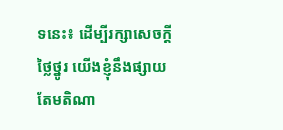ទនេះ៖ ដើម្បីរក្សាសេចក្ដីថ្លៃថ្នូរ យើងខ្ញុំនឹងផ្សាយតែមតិណា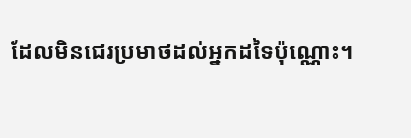ដែលមិនជេរប្រមាថដល់អ្នកដទៃប៉ុណ្ណោះ។